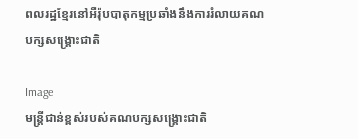ពលរដ្ឋខ្មែរនៅអឺរ៉ុបបាតុកម្មប្រឆាំងនឹងការរំលាយគណបក្សសង្រ្គោះជាតិ

Image
មន្រ្តីជាន់ខ្ពស់របស់គណបក្សសង្រ្គោះជាតិ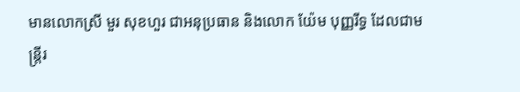មានលោកស្រី មួរ សុខហួរ ជាអនុប្រធាន និងលោក យ៉ែម បុញ្ញរីទ្ធ ដែលជាមន្រ្តីរ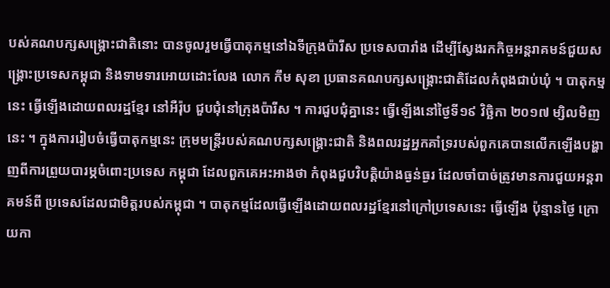បស់គណបក្សសង្រ្គោះជាតិនោះ បានចូលរួមធ្វើបាតុកម្មនៅឯទីក្រុងប៉ារីស ប្រទេសបារាំង ដើម្បីស្វែងរកកិច្ចអន្តរាគមន៍ជួយសង្រ្គោះប្រទេសកម្ពុជា និងទាមទារអោយដោះលែង លោក កឹម សុខា ប្រធានគណបក្សសង្រ្គោះជាតិដែលកំពុងជាប់ឃុំ ។ បាតុកម្មនេះ ធ្វើឡើងដោយពលរដ្ឋខ្មែរ នៅអឺរ៉ុប ជួបជុំនៅក្រុងប៉ារីស ។ ការជួបជុំគ្នានេះ ធ្វើឡើងនៅថ្ងៃទី១៩ វិច្ឆិកា ២០១៧ ម្សិលមិញនេះ ។ ក្នុងការរៀបចំធ្វើបាតុកម្មនេះ ក្រុមមន្រ្តីរបស់គណបក្សសង្រ្គោះជាតិ និងពលរដ្ឋអ្នកគាំទ្ររបស់ពួកគេបានលើកឡើងបង្ហាញពីការព្រួយបារម្ភចំពោះប្រទេស កម្ពុជា ដែលពួកគេអះអាងថា កំពុងជួបវិបត្តិយ៉ាងធ្ងន់ធ្ងរ ដែលចាំបាច់ត្រូវមានការជួយអន្តរាគមន៍ពី ប្រទេសដែលជាមិត្តរបស់កម្ពុជា ។ បាតុកម្មដែលធ្វើឡើងដោយពលរដ្ឋខ្មែរនៅក្រៅប្រទេសនេះ ធ្វើឡើង ប៉ុន្មានថ្ងៃ ក្រោយកា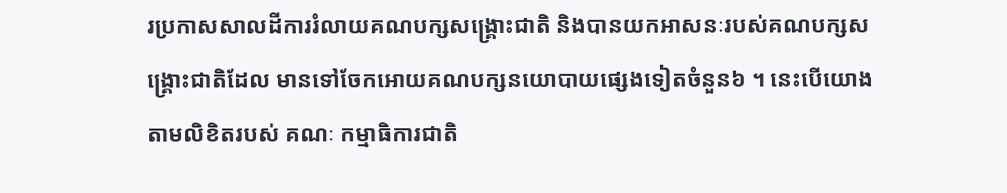រប្រកាសសាលដីការរំលាយគណបក្សសង្រ្គោះជាតិ និងបានយកអាសនៈរបស់គណបក្សសង្រ្គោះជាតិដែល មានទៅចែកអោយគណបក្សនយោបាយផ្សេងទៀតចំនួន៦ ។ នេះបើយោងតាមលិខិតរបស់ គណៈ កម្មាធិការជាតិ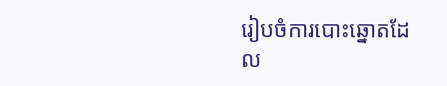រៀបចំការបោះឆ្នោតដែល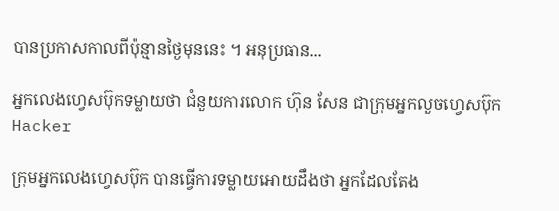បានប្រកាសកាលពីប៉ុន្មានថ្ងៃមុននេះ ។ អនុប្រធាន...

អ្នកលេងហ្វេសប៊ុកទម្លាយថា ជំនួយការលោក ហ៊ុន សែន ជាក្រុមអ្នកលួចហ្វេសប៊ុក Hacker

ក្រុមអ្នកលេងហ្វេសប៊ុក បានធ្វើការទម្លាយអោយដឹងថា អ្នកដែលតែង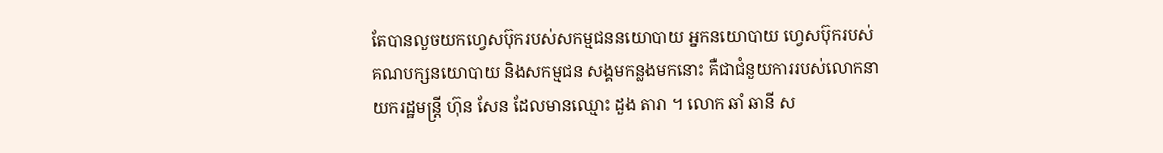តែបានលួចយកហ្វេសប៊ុករបស់សកម្មជននយោបាយ អ្នកនយោបាយ ហ្វេសប៊ុករបស់គណបក្សនយោបាយ និងសកម្មជន សង្គមកន្លងមកនោះ គឺជាជំនួយការរបស់លោកនាយករដ្ឋមន្រ្តី ហ៊ុន សែន ដែលមានឈ្មោះ ដួង តារា ។ លោក ឆាំ ឆានី ស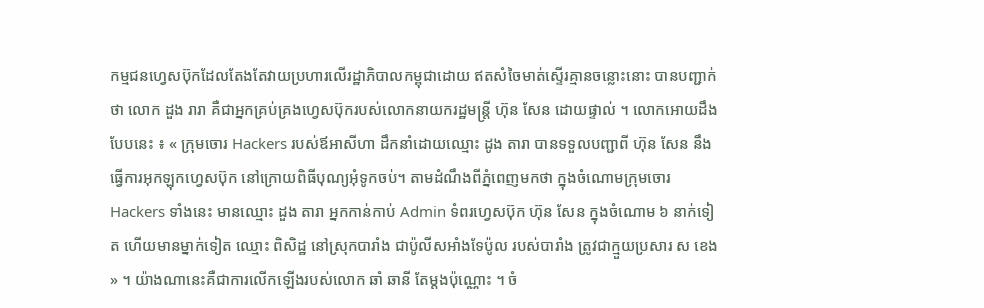កម្មជនហ្វេសប៊ុកដែលតែងតែវាយប្រហារលើរដ្ឋាភិបាលកម្ពុជាដោយ ឥតសំចៃមាត់ស្ទើរគ្មានចន្លោះនោះ បានបញ្ជាក់ថា លោក ដួង រារា គឺជាអ្នកគ្រប់គ្រងហ្វេសប៊ុករបស់លោកនាយករដ្ឋមន្រ្តី ហ៊ុន សែន ដោយផ្ទាល់ ។ លោកអោយដឹងបែបនេះ ៖ « ក្រុមចោរ Hackers របស់ឪអាសីហា ដឹកនាំដោយឈ្មោះ ដូង តារា បានទទួលបញ្ជាពី ហ៊ុន សែន នឹងធ្វើការអុកឡុកហ្វេសប៊ុក នៅក្រោយពិធីបុណ្យអុំទូកចប់។ តាមដំណឹងពីភ្នំពេញមកថា ក្នុងចំណោមក្រុមចោរ Hackers ទាំងនេះ មានឈ្មោះ ដួង តារា អ្នកកាន់កាប់ Admin ទំពរហ្វេសប៊ុក ហ៊ុន សែន ក្នុងចំណោម ៦ នាក់ទៀត ហើយមានម្នាក់ទៀត ឈ្មោះ ពិសិដ្ឋ នៅស្រុកបារាំង ជាប៉ូលីសអាំងទែប៉ូល របស់បារាំង ត្រូវជាក្មួយប្រសារ ស ខេង » ។ យ៉ាងណានេះគឺជាការលើកឡើងរបស់លោក ឆាំ ឆានី តែម្ដងប៉ុណ្ណោះ ។ ចំ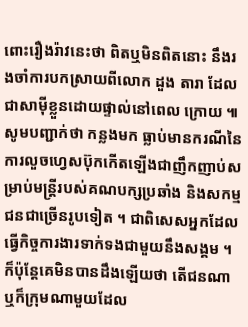ពោះរឿងរ៉ាវនេះថា ពិតឬមិនពិតនោះ នឹងរងចាំការបកស្រាយពីលោក ដួង តារា ដែលជាសាម៉ីខ្លួនដោយផ្ទាល់នៅពេល ក្រោយ ៕ សូមបញ្ជាក់ថា កន្លងមក ធ្លាប់មានករណីនៃការលួចហ្វេសប៊ុកកើតឡើងជាញឹកញាប់សម្រាប់មន្រ្តីរបស់គណបក្សប្រឆាំង និងសកម្មជនជាច្រើនរូបទៀត ។ ជាពិសេសអ្នកដែលធ្វើកិច្ចការងារទាក់ទងជាមួយនឹងសង្គម ។ ក៏ប៉ុន្តែគេមិនបានដឹងឡើយថា តើជនណា ឬក៏ក្រុមណាមួយដែល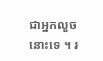ជាអ្នកលួចនោះទេ ។ រ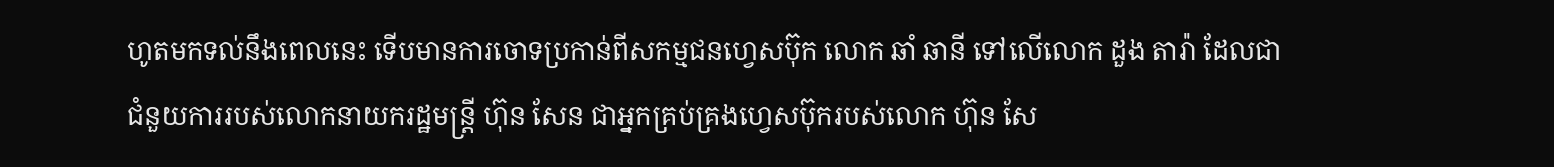ហូតមកទល់នឹងពេលនេះ ទើបមានការចោទប្រកាន់ពីសកម្មជនហ្វេសប៊ុក លោក ឆាំ ឆានី ទៅលើលោក ដួង តារ៉ា ដែលជាជំនួយការរបស់លោកនាយករដ្ឋមន្រ្តី ហ៊ុន សែន ជាអ្នកគ្រប់គ្រងហ្វេសប៊ុករបស់លោក ហ៊ុន សែ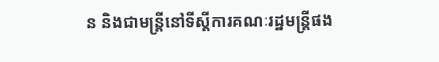ន និងជាមន្រ្តីនៅទីស្ដីការគណៈរដ្ឋមន្រ្តីផង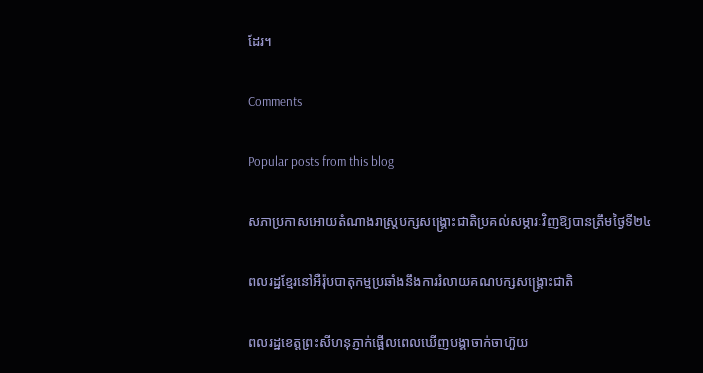ដែរ។

Comments

Popular posts from this blog

សភាប្រកាសអោយតំណាងរាស្រ្តបក្សសង្រ្គោះជាតិប្រគល់សម្ភារៈវិញឱ្យបានត្រឹមថ្ងៃទី២៤

ពលរដ្ឋខ្មែរនៅអឺរ៉ុបបាតុកម្មប្រឆាំងនឹងការរំលាយគណបក្សសង្រ្គោះជាតិ

ពលរដ្ឋខេត្តព្រះសីហនុភ្ញាក់ផ្អើលពេលឃើញបង្គាចាក់ចាហ៊ួយ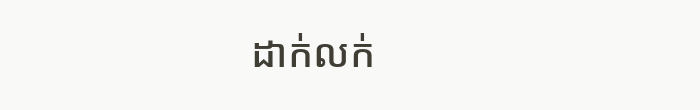ដាក់លក់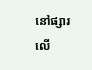នៅផ្សារលើ